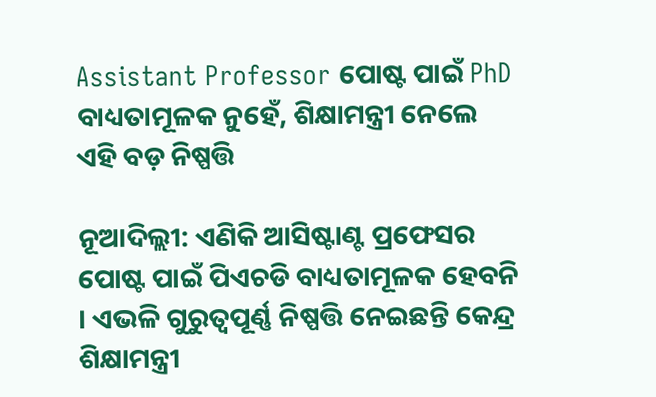Assistant Professor ପୋଷ୍ଟ ପାଇଁ PhD ବାଧ୍ୟତାମୂଳକ ନୁହେଁ, ଶିକ୍ଷାମନ୍ତ୍ରୀ ନେଲେ ଏହି ବଡ଼ ନିଷ୍ପତ୍ତି

ନୂଆଦିଲ୍ଲୀ: ଏଣିକି ଆସିଷ୍ଟାଣ୍ଟ ପ୍ରଫେସର ପୋଷ୍ଟ ପାଇଁ ପିଏଚଡି ବାଧ୍ୟତାମୂଳକ ହେବନି । ଏଭଳି ଗୁରୁତ୍ୱପୂର୍ଣ୍ଣ ନିଷ୍ପତ୍ତି ନେଇଛନ୍ତି କେନ୍ଦ୍ର ଶିକ୍ଷାମନ୍ତ୍ରୀ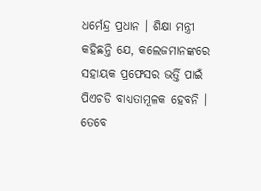ଧର୍ମେନ୍ଦ୍ର ପ୍ରଧାନ । ଶିକ୍ଷା ମନ୍ତ୍ରୀ କହିଛନ୍ତି ଯେ, କଲେଜମାନଙ୍କରେ ସହାୟକ ପ୍ରଫେସର ଭର୍ତ୍ତି ପାଇଁ ପିଏଚଡି ବାଧ୍ୟତାମୂଳକ ହେବନି । ତେବେ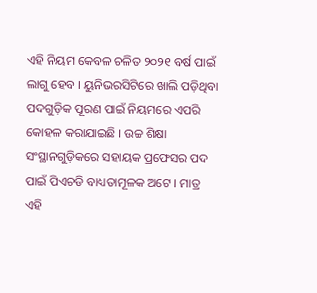ଏହି ନିୟମ କେବଳ ଚଳିତ ୨୦୨୧ ବର୍ଷ ପାଇଁ ଲାଗୁ ହେବ । ୟୁନିଭରସିଟିରେ ଖାଲି ପଡ଼ିଥିବା ପଦଗୁଡ଼ିକ ପୂରଣ ପାଇଁ ନିୟମରେ ଏପରି କୋହଳ କରାଯାଇଛି । ଉଚ୍ଚ ଶିକ୍ଷା ସଂସ୍ଥାନଗୁଡ଼ିକରେ ସହାୟକ ପ୍ରଫେସର ପଦ ପାଇଁ ପିଏଚଡି ବାଧ୍ୟତାମୂଳକ ଅଟେ । ମାତ୍ର ଏହି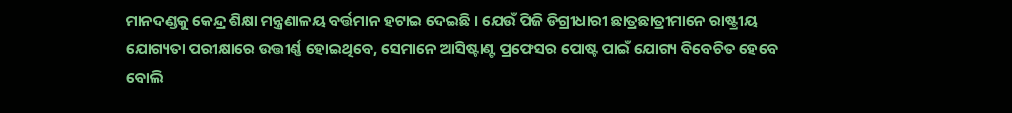ମାନଦଣ୍ଡକୁ କେନ୍ଦ୍ର ଶିକ୍ଷା ମନ୍ତ୍ରଣାଳୟ ବର୍ତ୍ତମାନ ହଟାଇ ଦେଇଛି । ଯେଉଁ ପିଜି ଡିଗ୍ରୀଧାରୀ ଛାତ୍ରଛାତ୍ରୀମାନେ ରାଷ୍ଟ୍ରୀୟ ଯୋଗ୍ୟତା ପରୀକ୍ଷାରେ ଉତ୍ତୀର୍ଣ୍ଣ ହୋଇଥିବେ, ସେମାନେ ଆସିଷ୍ଟାଣ୍ଟ ପ୍ରଫେସର ପୋଷ୍ଟ ପାଇଁ ଯୋଗ୍ୟ ବିବେଚିତ ହେବେ ବୋଲି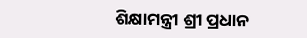ଶିକ୍ଷାମନ୍ତ୍ରୀ ଶ୍ରୀ ପ୍ରଧାନ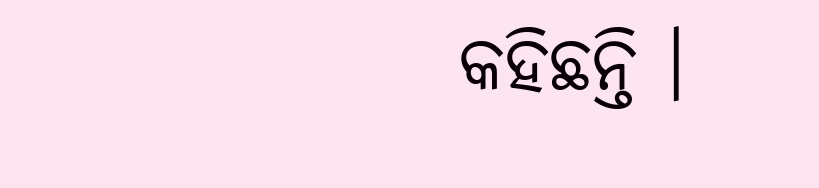କହିଛନ୍ତି ।